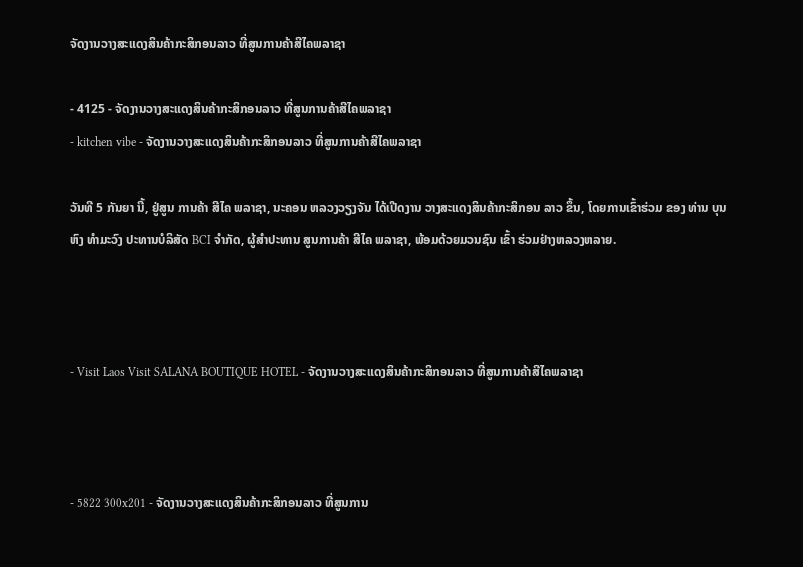ຈັດງານວາງສະແດງສິນຄ້າກະສິກອນລາວ ທີ່ສູນການຄ້າສີໄຄພລາຊາ

- 4125 - ຈັດງານວາງສະແດງສິນຄ້າກະສິກອນລາວ ທີ່ສູນການຄ້າສີໄຄພລາຊາ
- kitchen vibe - ຈັດງານວາງສະແດງສິນຄ້າກະສິກອນລາວ ທີ່ສູນການຄ້າສີໄຄພລາຊາ

ວັນທີ 5 ກັນຍາ ນີ້, ຢູ່ສູນ ການຄ້າ ສີໄຄ ພລາຊາ, ນະຄອນ ຫລວງວຽງຈັນ ໄດ້ເປີດງານ ວາງສະແດງສິນຄ້າກະສິກອນ ລາວ ຂຶ້ນ, ໂດຍການເຂົ້າຮ່ວມ ຂອງ ທ່ານ ບຸນຫົງ ທຳມະວົງ ປະທານບໍລິສັດ BCI ຈຳກັດ, ຜູ້ສຳປະທານ ສູນການຄ້າ ສີໄຄ ພລາຊາ, ພ້ອມດ້ວຍມວນຊົນ ເຂົ້າ ຮ່ວມຢ່າງຫລວງຫລາຍ.



- Visit Laos Visit SALANA BOUTIQUE HOTEL - ຈັດງານວາງສະແດງສິນຄ້າກະສິກອນລາວ ທີ່ສູນການຄ້າສີໄຄພລາຊາ



- 5822 300x201 - ຈັດງານວາງສະແດງສິນຄ້າກະສິກອນລາວ ທີ່ສູນການ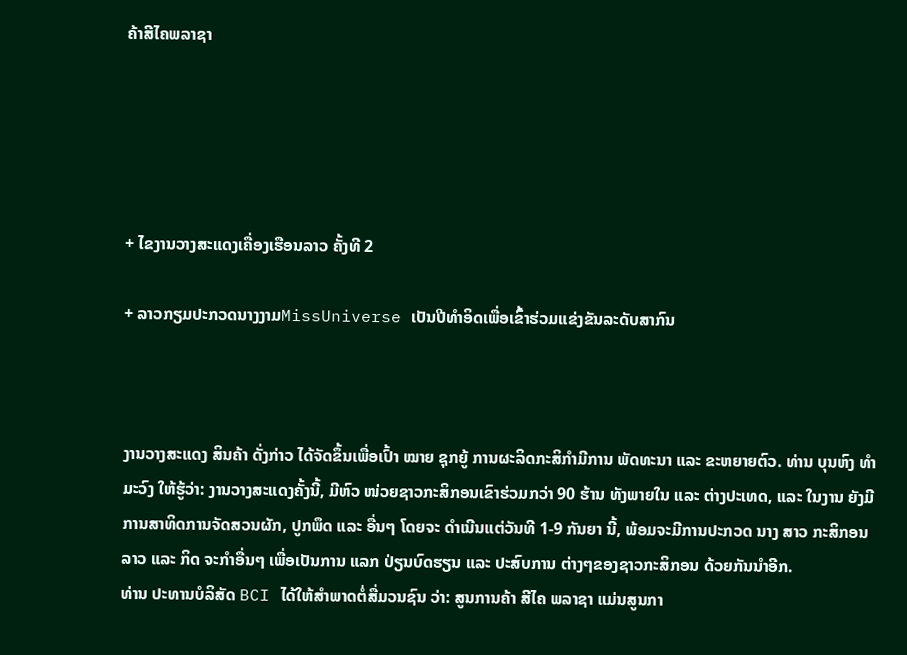ຄ້າສີໄຄພລາຊາ





+ ໄຂງານວາງສະແດງເຄື່ອງເຮືອນລາວ ຄັ້ງທີ 2

+ ລາວກຽມປະກວດນາງງາມMissUniverse ເປັນປີທຳອິດເພື່ອເຂົ້າຮ່ວມແຂ່ງຂັນລະດັບສາກົນ



ງານວາງສະແດງ ສິນຄ້າ ດັ່ງກ່າວ ໄດ້ຈັດຂຶ້ນເພື່ອເປົ້າ ໝາຍ ຊຸກຍູ້ ການຜະລິດກະສິກຳມີການ ພັດທະນາ ແລະ ຂະຫຍາຍຕົວ. ທ່ານ ບຸນຫົງ ທຳມະວົງ ໃຫ້ຮູ້ວ່າ: ງານວາງສະແດງຄັ້ງນີ້, ມີຫົວ ໜ່ວຍຊາວກະສິກອນເຂົາຮ່ວມກວ່າ 90 ຮ້ານ ທັງພາຍໃນ ແລະ ຕ່າງປະເທດ, ແລະ ໃນງານ ຍັງມີການສາທິດການຈັດສວນຜັກ, ປູກພຶດ ແລະ ອື່ນໆ ໂດຍຈະ ດຳເນີນແຕ່ວັນທີ 1-9 ກັນຍາ ນີ້, ພ້ອມຈະມີການປະກວດ ນາງ ສາວ ກະສິກອນລາວ ແລະ ກິດ ຈະກຳອື່ນໆ ເພື່ອເປັນການ ແລກ ປ່ຽນບົດຮຽນ ແລະ ປະສົບການ ຕ່າງໆຂອງຊາວກະສິກອນ ດ້ວຍກັນນຳອີກ.
ທ່ານ ປະທານບໍລິສັດ BCI ໄດ້ໃຫ້ສຳພາດຕໍ່ສື່ມວນຊົນ ວ່າ: ສູນການຄ້າ ສີໄຄ ພລາຊາ ແມ່ນສູນກາ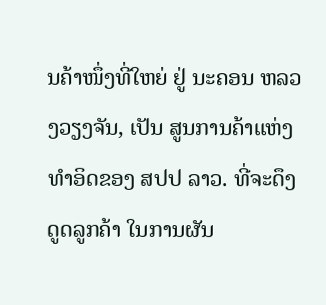ນຄ້າໜຶ່ງທີ່ໃຫຍ່ ຢູ່ ນະຄອນ ຫລວງວຽງຈັນ, ເປັນ ສູນການຄ້າແຫ່ງທຳອິດຂອງ ສປປ ລາວ. ທີ່ຈະດຶງດູດລູກຄ້າ ໃນການຜັນ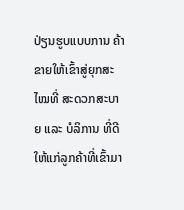ປ່ຽນຮູບແບບການ ຄ້າຂາຍໃຫ້ເຂົ້າສູ່ຍຸກສະໄໝທີ່ ສະດວກສະບາຍ ແລະ ບໍລິການ ທີ່ດີໃຫ້ແກ່ລູກຄ້າທີ່ເຂົ້າມາ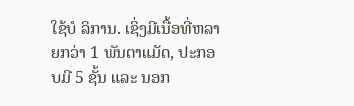ໃຊ້ບໍ ລິການ. ເຊິ່ງມີເນື້ອທີ່ຫລາຍກວ່າ 1 ພັນຕາແມັດ, ປະກອບມີ 5 ຊັ້ນ ແລະ ນອກ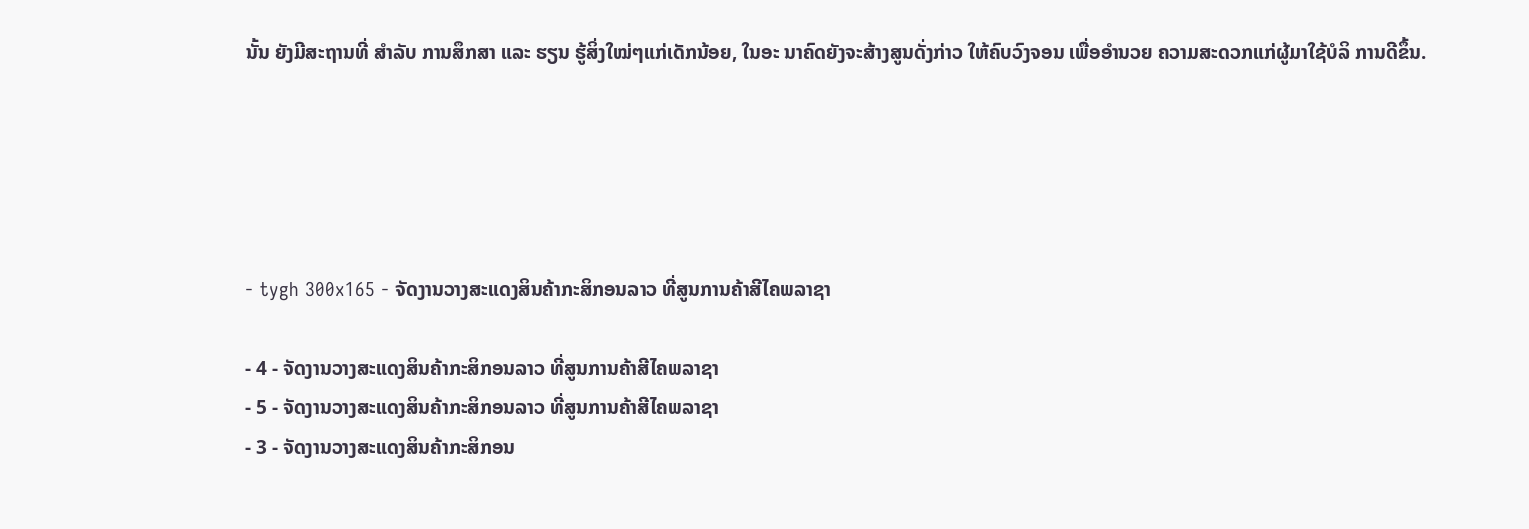ນັ້ນ ຍັງມີສະຖານທີ່ ສຳລັບ ການສຶກສາ ແລະ ຮຽນ ຮູ້ສິ່ງໃໝ່ໆແກ່ເດັກນ້ອຍ, ໃນອະ ນາຄົດຍັງຈະສ້າງສູນດັ່ງກ່າວ ໃຫ້ຄົບວົງຈອນ ເພື່ອອຳນວຍ ຄວາມສະດວກແກ່ຜູ້ມາໃຊ້ບໍລິ ການດີຂຶ້ນ.





- tygh 300x165 - ຈັດງານວາງສະແດງສິນຄ້າກະສິກອນລາວ ທີ່ສູນການຄ້າສີໄຄພລາຊາ

- 4 - ຈັດງານວາງສະແດງສິນຄ້າກະສິກອນລາວ ທີ່ສູນການຄ້າສີໄຄພລາຊາ
- 5 - ຈັດງານວາງສະແດງສິນຄ້າກະສິກອນລາວ ທີ່ສູນການຄ້າສີໄຄພລາຊາ
- 3 - ຈັດງານວາງສະແດງສິນຄ້າກະສິກອນ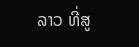ລາວ ທີ່ສູ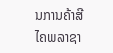ນການຄ້າສີໄຄພລາຊາ